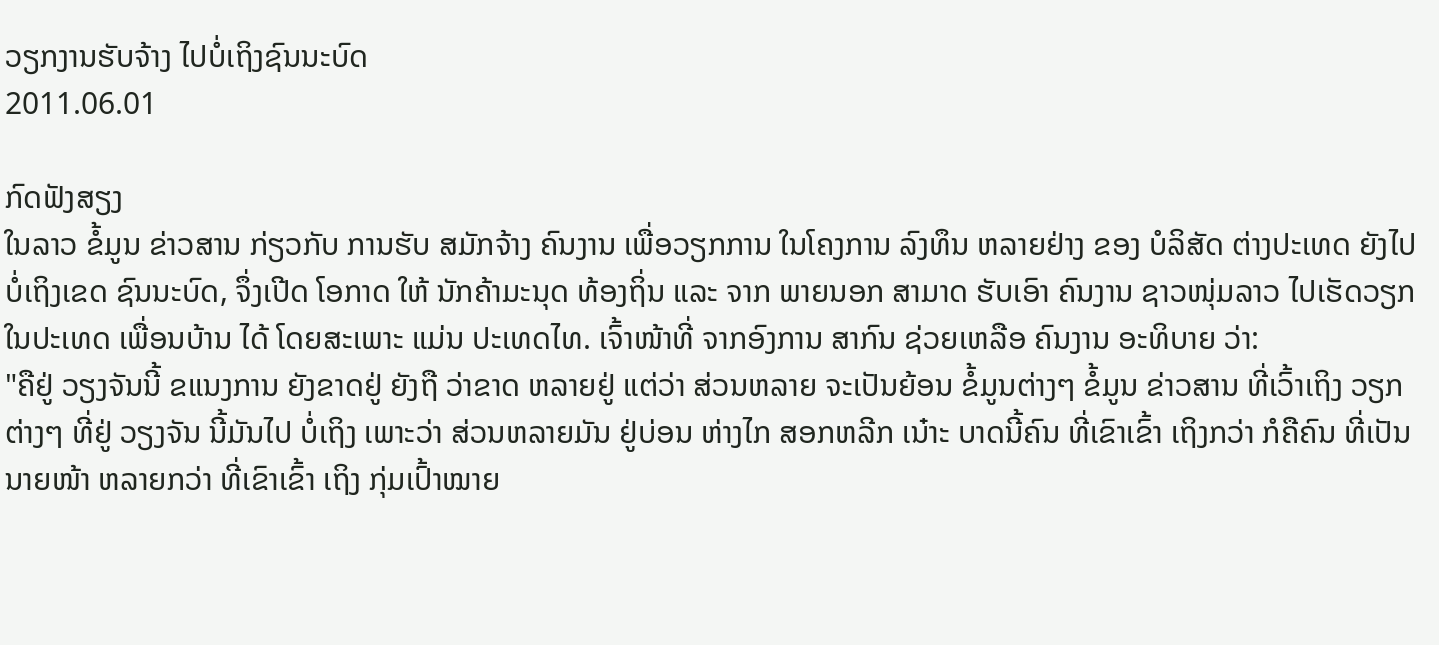ວຽກງານຮັບຈ້າງ ໄປບໍ່ເຖິງຊົນນະບົດ
2011.06.01

ກົດຟັງສຽງ
ໃນລາວ ຂໍ້ມູນ ຂ່າວສານ ກ່ຽວກັບ ການຮັບ ສມັກຈ້າງ ຄົນງານ ເພື່ອວຽກການ ໃນໂຄງການ ລົງທຶນ ຫລາຍຢ່າງ ຂອງ ບໍລິສັດ ຕ່າງປະເທດ ຍັງໄປ ບໍ່ເຖິງເຂດ ຊົນນະບົດ, ຈຶ່ງເປີດ ໂອກາດ ໃຫ້ ນັກຄ້າມະນຸດ ທ້ອງຖິ່ນ ແລະ ຈາກ ພາຍນອກ ສາມາດ ຮັບເອົາ ຄົນງານ ຊາວໜຸ່ມລາວ ໄປເຮັດວຽກ ໃນປະເທດ ເພື່ອນບ້ານ ໄດ້ ໂດຍສະເພາະ ແມ່ນ ປະເທດໄທ. ເຈົ້າໜ້າທີ່ ຈາກອົງການ ສາກົນ ຊ່ວຍເຫລືອ ຄົນງານ ອະທິບາຍ ວ່າ:
"ຄືຢູ່ ວຽງຈັນນີ້ ຂແນງການ ຍັງຂາດຢູ່ ຍັງຖື ວ່າຂາດ ຫລາຍຢູ່ ແຕ່ວ່າ ສ່ວນຫລາຍ ຈະເປັນຍ້ອນ ຂໍ້ມູນຕ່າງໆ ຂໍ້ມູນ ຂ່າວສານ ທີ່ເວົ້າເຖິງ ວຽກຕ່າງໆ ທີ່ຢູ່ ວຽງຈັນ ນີ້ມັນໄປ ບໍ່ເຖິງ ເພາະວ່າ ສ່ວນຫລາຍມັນ ຢູ່ບ່ອນ ຫ່າງໄກ ສອກຫລີກ ເນ໋າະ ບາດນີ້ຄົນ ທີ່ເຂົາເຂົ້າ ເຖິງກວ່າ ກໍຄືຄົນ ທີ່ເປັນ ນາຍໜ້າ ຫລາຍກວ່າ ທີ່ເຂົາເຂົ້າ ເຖິງ ກຸ່ມເປົ້າໝາຍ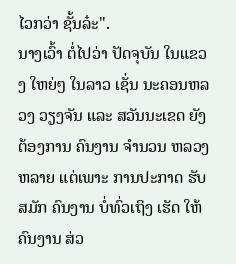ໄວກວ່າ ຊັ້ນລ໋ະ".
ນາງເວົ້າ ຕໍ່ໄປວ່າ ປັດຈຸບັນ ໃນແຂວງ ໃຫຍ່ໆ ໃນລາວ ເຊັ່ນ ນະຄອນຫລວງ ວຽງຈັນ ແລະ ສວັນນະເຂດ ຍັງຕ້ອງການ ຄົນງານ ຈໍານວນ ຫລວງຫລາຍ ແຕ່ເພາະ ການປະກາດ ຮັບສມັກ ຄົນງານ ບໍ່ທົ່ວເຖິງ ເຮັດ ໃຫ້ ຄົນງານ ສ່ວ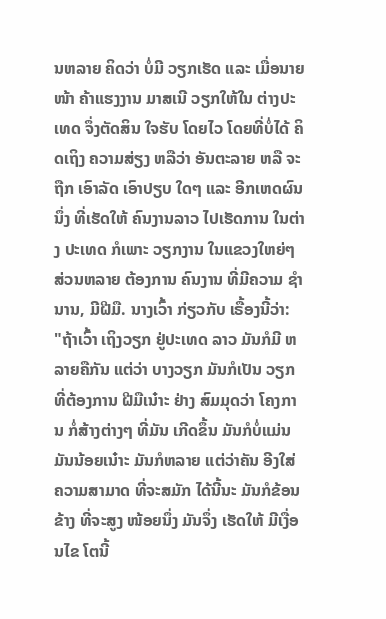ນຫລາຍ ຄິດວ່າ ບໍ່ມີ ວຽກເຮັດ ແລະ ເມື່ອນາຍໜ້າ ຄ້າແຮງງານ ມາສເນີ ວຽກໃຫ້ໃນ ຕ່າງປະເທດ ຈຶ່ງຕັດສິນ ໃຈຮັບ ໂດຍໄວ ໂດຍທີ່ບໍ່ໄດ້ ຄິດເຖິງ ຄວາມສ່ຽງ ຫລືວ່າ ອັນຕະລາຍ ຫລື ຈະຖືກ ເອົາລັດ ເອົາປຽບ ໃດໆ ແລະ ອີກເຫດຜົນນຶ່ງ ທີ່ເຮັດໃຫ້ ຄົນງານລາວ ໄປເຮັດການ ໃນຕ່າງ ປະເທດ ກໍເພາະ ວຽກງານ ໃນແຂວງໃຫຍ່ໆ ສ່ວນຫລາຍ ຕ້ອງການ ຄົນງານ ທີ່ມີຄວາມ ຊໍານານ, ມີຝີມື. ນາງເວົ້າ ກ່ຽວກັບ ເຣື້ອງນີ້ວ່າ:
"ຖ້າເວົ້າ ເຖິງວຽກ ຢູ່ປະເທດ ລາວ ມັນກໍມີ ຫລາຍຄືກັນ ແຕ່ວ່າ ບາງວຽກ ມັນກໍເປັນ ວຽກ ທີ່ຕ້ອງການ ຝີມືເນ໋າະ ຢ່າງ ສົມມຸດວ່າ ໂຄງການ ກໍ່ສ້າງຕ່າງໆ ທີ່ມັນ ເກີດຂຶ້ນ ມັນກໍບໍ່ແມ່ນ ມັນນ້ອຍເນ໋າະ ມັນກໍຫລາຍ ແຕ່ວ່າຄັນ ອີງໃສ່ ຄວາມສາມາດ ທີ່ຈະສມັກ ໄດ້ນີ້ນະ ມັນກໍຂ້ອນຂ້າງ ທີ່ຈະສູງ ໜ້ອຍນຶ່ງ ມັນຈຶ່ງ ເຮັດໃຫ້ ມີເງື່ອນໄຂ ໂຕນີ້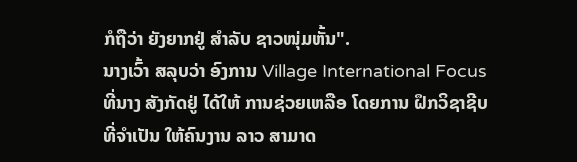ກໍຖືວ່າ ຍັງຍາກຢູ່ ສໍາລັບ ຊາວໜຸ່ມຫັ້ນ".
ນາງເວົ້າ ສລຸບວ່າ ອົງການ Village International Focus ທີ່ນາງ ສັງກັດຢູ່ ໄດ້ໃຫ້ ການຊ່ວຍເຫລືອ ໂດຍການ ຝຶກວິຊາຊີບ ທີ່ຈໍາເປັນ ໃຫ້ຄົນງານ ລາວ ສາມາດ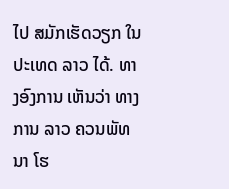ໄປ ສມັກເຮັດວຽກ ໃນປະເທດ ລາວ ໄດ້. ທາງອົງການ ເຫັນວ່າ ທາງການ ລາວ ຄວນພັທນາ ໂຮ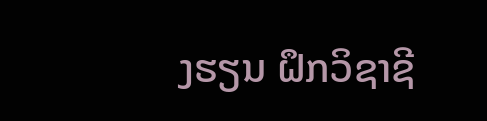ງຮຽນ ຝຶກວິຊາຊີ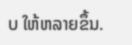ບ ໃຫ້ຫລາຍຂຶ້ນ.